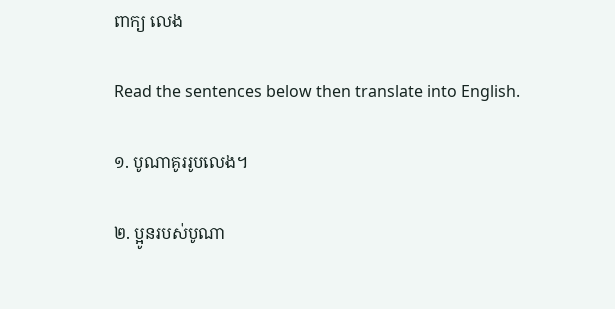ពាក្យ លេង

Read the sentences below then translate into English.

១. បូណាគូររូបលេង។

២. ប្អូនរបស់បូណា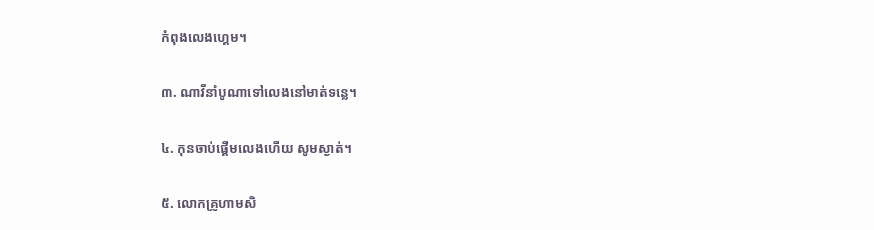កំពុងលេងហ្គេម។

៣. ណាវីនាំបូណាទៅលេងនៅមាត់ទន្លេ។

៤. កុនចាប់ផ្ដើមលេងហើយ សូមស្ងាត់។

៥. លោកគ្រូហាមសិ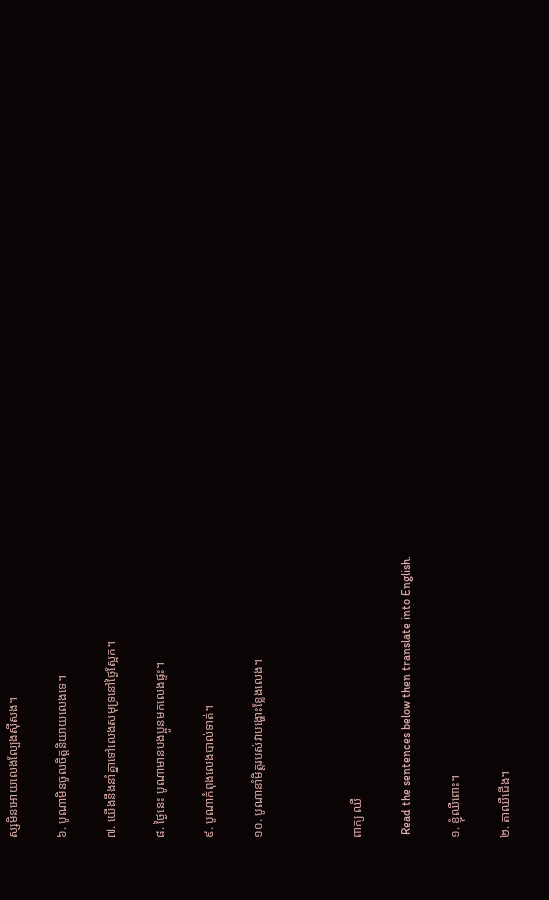ស្សមិនអោយលេងល្បែងស៊ីសង។

៦. បូណាមិនចូលចិត្តនិយាយលេងទេ។

៧. យើងនឹងនាំគ្នាទៅលេងសមុទ្រនៅថ្ងៃស្អែក។

៨. ថ្ងៃនេះ បូណាមានបងប្អូនមកលេងផ្ទះ។

៩. បូណាកំពុងលេងបាល់ទាត់។

១០. បូណានាំមិត្តរបស់វាបង្ហោះខ្លែងលេង។



ពាក្យ ឈឺ

 Read the sentences below then translate into English.

១. ខ្ញុំឈឺពោះ។

២. តាឈឺជើង។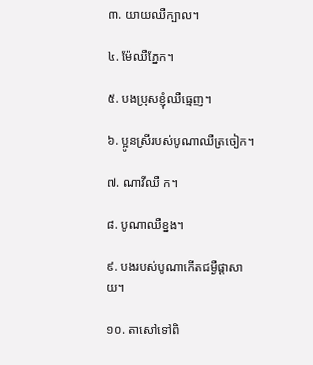៣. យាយឈឺក្បាល។

៤. ម៉ែឈឺភ្នែក។

៥. បងប្រុសខ្ញុំឈឺធ្មេញ។

៦. ប្អូនស្រីរបស់បូណាឈឺត្រចៀក។

៧. ណាវីឈឺ ក។

៨. បូណាឈឺខ្នង។

៩. បងរបស់បូណាកើតជម្ងឺផ្ដាសាយ។

១០. តាសៅទៅពិ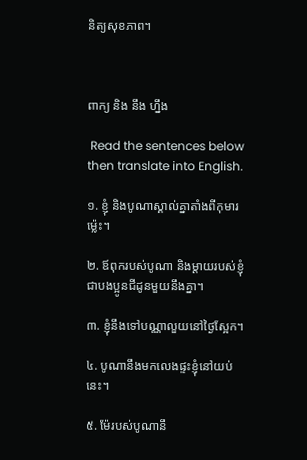និត្យសុខភាព។



ពាក្យ និង នឹង ហ្នឹង

 Read the sentences below then translate into English.

១. ខ្ញុំ និងបូណាស្គាល់គ្នាតាំងពីកុមារម្ល៉េះ។

២. ឪពុករបស់បូណា និងម្ដាយរបស់ខ្ញុំជាបងប្អូនជីដូនមួយនឹងគ្នា។

៣. ខ្ញុំនឹងទៅបណ្ណាលួយនៅថ្ងៃស្អែក។

៤. បូណានឹងមកលេងផ្ទះខ្ញុំនៅយប់នេះ។

៥. ម៉ែរបស់បូណានឹ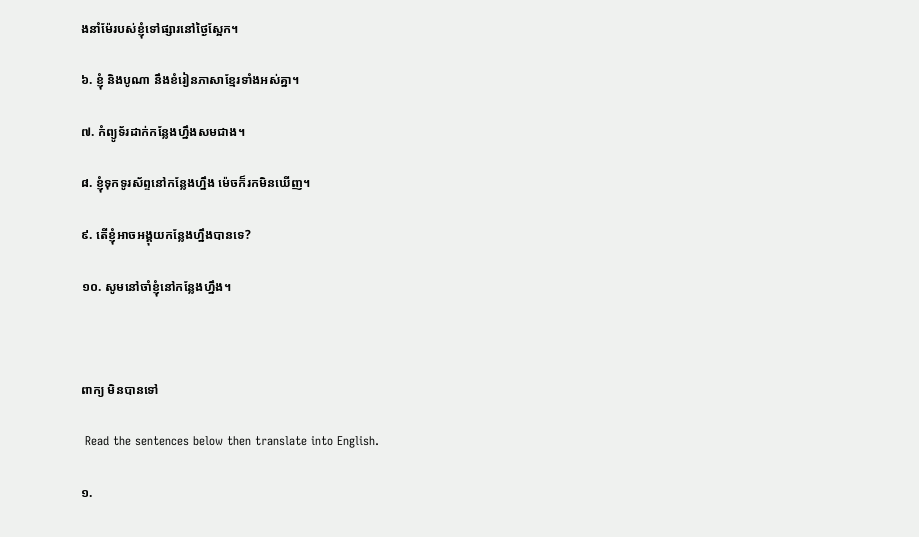ងនាំម៉ែរបស់ខ្ញុំទៅផ្សារនៅថ្ងៃស្អែក។

៦. ខ្ញុំ និងបូណា នឹងខំរៀនភាសាខ្មែរទាំងអស់គ្នា។

៧. កំព្យូទ័រដាក់កន្លែងហ្នឹងសមជាង។

៨. ខ្ញុំទុកទូរស័ព្ទនៅកន្លែងហ្នឹង ម៉េចក៏រកមិនឃើញ។

៩. តើខ្ញុំអាចអង្គុយកន្លែងហ្នឹងបានទេ?

១០. សូមនៅចាំខ្ញុំនៅកន្លែងហ្នឹង។



ពាក្យ មិនបានទៅ

 Read the sentences below then translate into English.

១.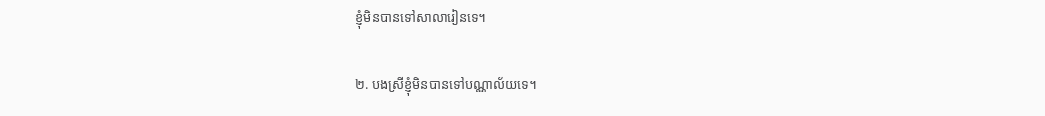ខ្ញុំមិនបានទៅសាលារៀនទេ។

២. បងស្រីខ្ញុំមិនបានទៅបណ្ណាល័យទេ។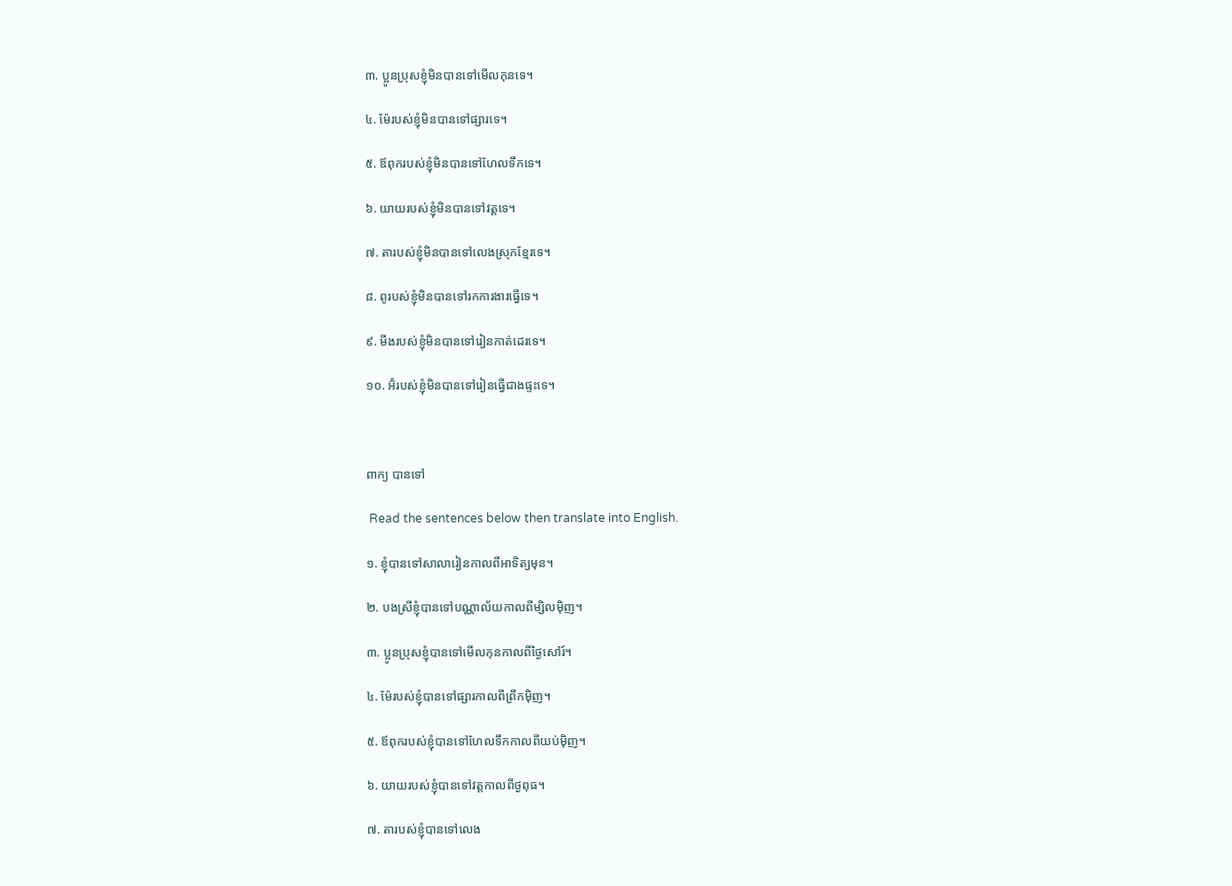៣. ប្អូនប្រុសខ្ញុំមិនបានទៅមើលកុនទេ។

៤. ម៉ែរបស់ខ្ញុំមិនបានទៅផ្សារទេ។

៥. ឪពុករបស់ខ្ញុំមិនបានទៅហែលទឹកទេ។

៦. យាយរបស់ខ្ញុំមិនបានទៅវត្តទេ។

៧. តារបស់ខ្ញុំមិនបានទៅលេងស្រុកខ្មែរទេ។

៨. ពូរបស់ខ្ញុំមិនបានទៅរកការងារធ្វើទេ។

៩. មីងរបស់ខ្ញុំមិនបានទៅរៀនកាត់ដេរទេ។

១០. អ៊ំរបស់ខ្ញុំមិនបានទៅរៀនធ្វើជាងផ្ទះទេ។



ពាក្យ បានទៅ

 Read the sentences below then translate into English.

១. ខ្ញុំបានទៅសាលារៀនកាលពីអាទិត្យមុន។

២. បងស្រីខ្ញុំបានទៅបណ្ណាល័យកាលពីម្សិលម៉ិញ។

៣. ប្អូនប្រុសខ្ញុំបានទៅមើលកុនកាលពីថ្ងៃសៅរ៍។

៤. ម៉ែរបស់ខ្ញុំបានទៅផ្សារកាលពីព្រឹកម៉ិញ។

៥. ឪពុករបស់ខ្ញុំបានទៅហែលទឹកកាលពីយប់ម៉ិញ។

៦. យាយរបស់ខ្ញុំបានទៅវត្តកាលពីថ្ងពុធ។

៧. តារបស់ខ្ញុំបានទៅលេង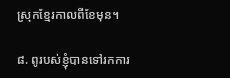ស្រុកខ្មែរកាលពីខែមុន។

៨. ពូរបស់ខ្ញុំបានទៅរកការ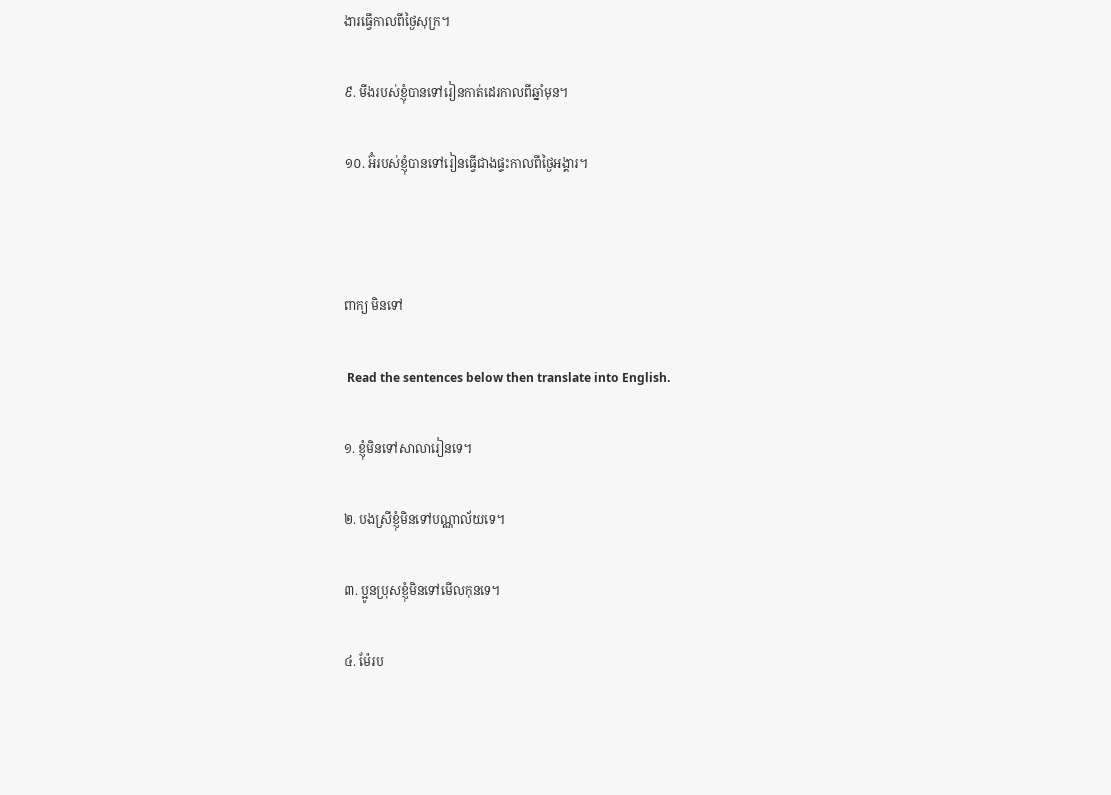ងារធ្វើកាលពីថ្ងៃសុក្រ។

៩. មីងរបស់ខ្ញុំបានទៅរៀនកាត់ដេរកាលពីឆ្នាំមុន។

១០. អ៊ំរបស់ខ្ញុំបានទៅរៀនធ្វើជាងផ្ទះកាលពីថ្ងៃអង្គារ។



ពាក្យ មិនទៅ

 Read the sentences below then translate into English.

១. ខ្ញុំមិនទៅសាលារៀនទេ។

២. បងស្រីខ្ញុំមិនទៅបណ្ណាល័យទេ។

៣. ប្អូនប្រុសខ្ញុំមិនទៅមើលកុនទេ។

៤. ម៉ែរប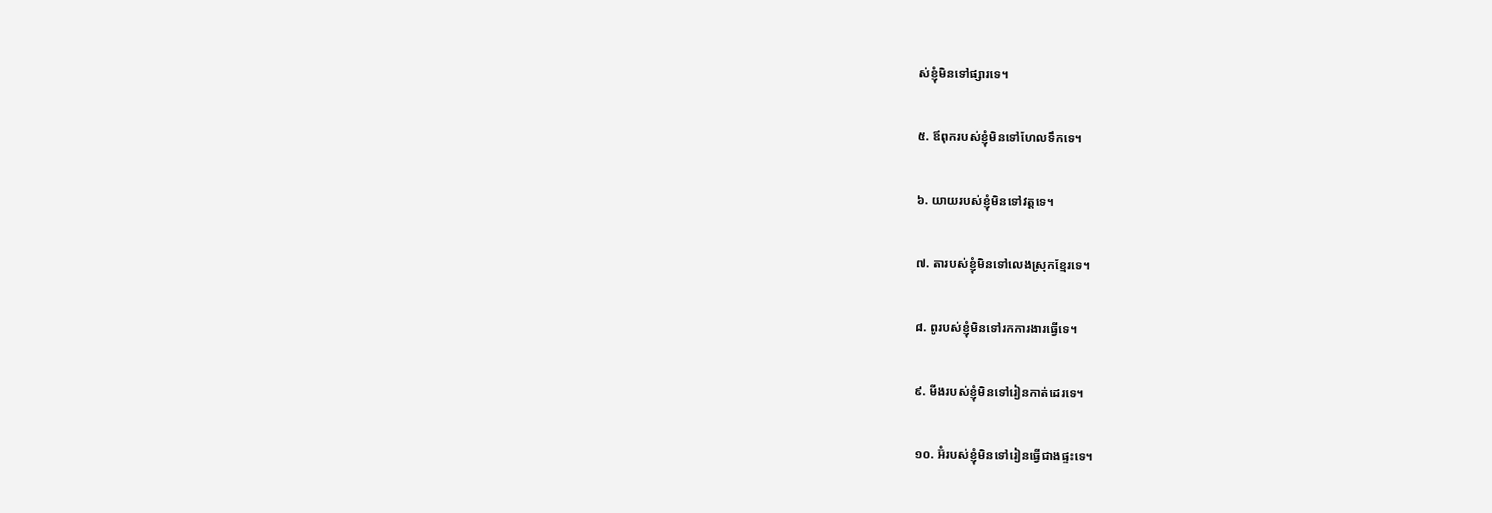ស់ខ្ញុំមិនទៅផ្សារទេ។

៥. ឪពុករបស់ខ្ញុំមិនទៅហែលទឹកទេ។

៦. យាយរបស់ខ្ញុំមិនទៅវត្តទេ។

៧. តារបស់ខ្ញុំមិនទៅលេងស្រុកខ្មែរទេ។

៨. ពូរបស់ខ្ញុំមិនទៅរកការងារធ្វើទេ។

៩. មីងរបស់ខ្ញុំមិនទៅរៀនកាត់ដេរទេ។

១០. អ៊ំរបស់ខ្ញុំមិនទៅរៀនធ្វើជាងផ្ទះទេ។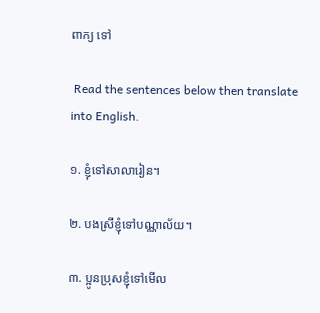ពាក្យ ទៅ

 Read the sentences below then translate into English.

១. ខ្ញុំទៅសាលារៀន។

២. បងស្រីខ្ញុំទៅបណ្ណាល័យ។

៣. ប្អូនប្រុសខ្ញុំទៅមើល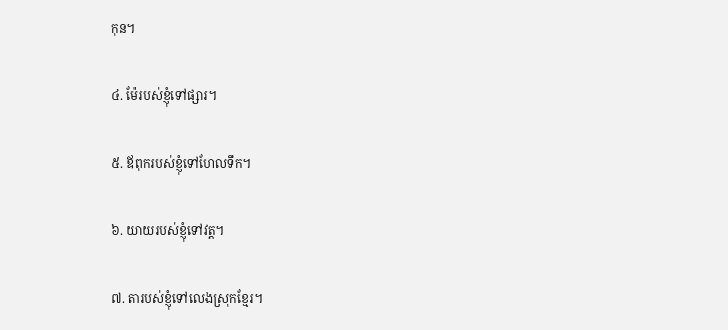កុន។

៤. ម៉ែរបស់ខ្ញុំទៅផ្សារ។

៥. ឪពុករបស់ខ្ញុំទៅហែលទឹក។

៦. យាយរបស់ខ្ញុំទៅវត្ត។

៧. តារបស់ខ្ញុំទៅលេងស្រុកខ្មែរ។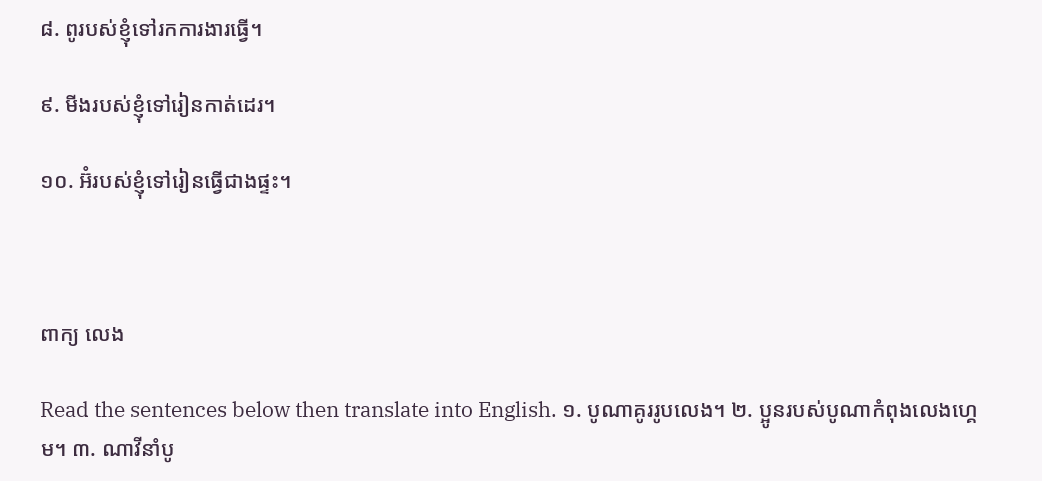៨. ពូរបស់ខ្ញុំទៅរកការងារធ្វើ។

៩. មីងរបស់ខ្ញុំទៅរៀនកាត់ដេរ។

១០. អ៊ំរបស់ខ្ញុំទៅរៀនធ្វើជាងផ្ទះ។



ពាក្យ លេង

Read the sentences below then translate into English. ១. បូណាគូររូបលេង។ ២. ប្អូនរបស់បូណាកំពុងលេងហ្គេម។ ៣. ណាវីនាំបូ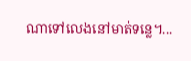ណាទៅលេងនៅមាត់ទន្លេ។...